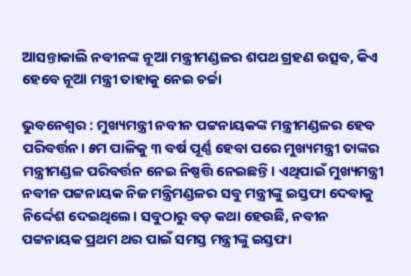ଆସନ୍ତାକାଲି ନବୀନଙ୍କ ନୂଆ ମନ୍ତ୍ରୀମଣ୍ଡଳର ଶପଥ ଗ୍ରହଣ ଉତ୍ସବ, କିଏ ହେବେ ନୂଆ ମନ୍ତ୍ରୀ ତାହାକୁ ନେଇ ଚର୍ଚ୍ଚା

ଭୁବନେଶ୍ବର : ମୁଖ୍ୟମନ୍ତ୍ରୀ ନବୀନ ପଟ୍ଟନାୟକଙ୍କ ମନ୍ତ୍ରୀମଣ୍ଡଳର ହେବ ପରିବର୍ତ୍ତନ। ୫ମ ପାଳିକୁ ୩ ବର୍ଷ ପୂର୍ଣ୍ଣ ହେବା ପରେ ମୁଖ୍ୟମନ୍ତ୍ରୀ ତାଙ୍କର ମନ୍ତ୍ରୀମଣ୍ଡଳ ପରିବର୍ତ୍ତନ ନେଇ ନିଷ୍ପତ୍ତି ନେଇଛନ୍ତି। ଏଥିପାଇଁ ମୁଖ୍ୟମନ୍ତ୍ରୀ ନବୀନ ପଟ୍ଟନାୟକ ନିଜ ମନ୍ତ୍ରିମଣ୍ଡଳର ସବୁ ମନ୍ତ୍ରୀଙ୍କୁ ଇସ୍ତଫା ଦେବାକୁ ନିର୍ଦ୍ଦେଶ ଦେଇଥିଲେ। ସବୁଠାରୁ ବଡ଼ କଥା ହେଉଛି, ନବୀନ ପଟ୍ଟନାୟକ ପ୍ରଥମ ଥର ପାଇଁ ସମସ୍ତ ମନ୍ତ୍ରୀଙ୍କୁ ଇସ୍ତଫା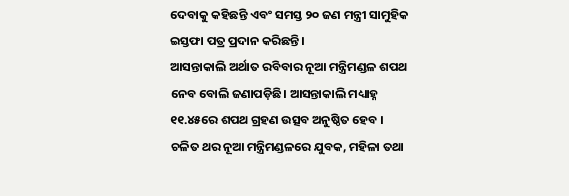ଦେବାକୁ କହିଛନ୍ତି ଏବଂ ସମସ୍ତ ୨୦ ଜଣ ମନ୍ତ୍ରୀ ସାମୁହିକ ଇସ୍ତଫା ପତ୍ର ପ୍ରଦାନ କରିଛନ୍ତି।
ଆସନ୍ତାକାଲି ଅର୍ଥାତ ରବିବାର ନୂଆ ମନ୍ତ୍ରିମଣ୍ଡଳ ଶପଥ ନେବ ବୋଲି ଜଣାପଡ଼ିଛି। ଆସନ୍ତାକାଲି ମଧ୍ୟାହ୍ନ ୧୧.୪୫ରେ ଶପଥ ଗ୍ରହଣ ଉତ୍ସବ ଅନୁଷ୍ଠିତ ହେବ । ଚଳିତ ଥର ନୂଆ ମନ୍ତ୍ରିମଣ୍ଡଳରେ ଯୁବକ, ମହିଳା ତଥା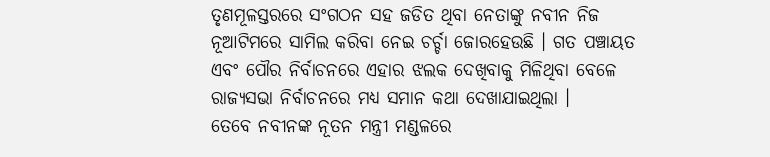ତୃଣମୂଳସ୍ତରରେ ସଂଗଠନ ସହ ଜଡିତ ଥିବା ନେତାଙ୍କୁ ନବୀନ ନିଜ ନୂଆଟିମରେ ସାମିଲ କରିବା ନେଇ ଚର୍ଚ୍ଚା ଜୋରହେଉଛି । ଗତ ପଞ୍ଚାୟତ ଏବଂ ପୌର ନିର୍ବାଚନରେ ଏହାର ଝଲକ ଦେଖିବାକୁ ମିଳିଥିବା ବେଳେ ରାଜ୍ୟସଭା ନିର୍ବାଚନରେ ମଧ୍ୟ ସମାନ କଥା ଦେଖାଯାଇଥିଲା ।
ତେବେ ନବୀନଙ୍କ ନୂତନ ମନ୍ତ୍ରୀ ମଣ୍ଡଳରେ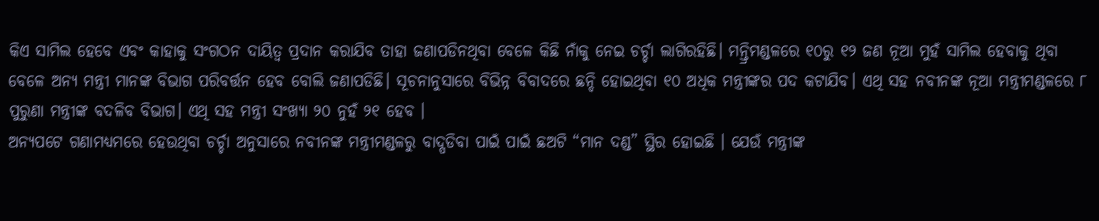କିଏ ସାମିଲ ହେବେ ଏବଂ କାହାକୁ ସଂଗଠନ ଦାୟିତ୍ୱ ପ୍ରଦାନ କରାଯିବ ତାହା ଜଣାପଡିନଥିବା ବେଳେ କିଛି ନାଁକୁ ନେଇ ଚର୍ଚ୍ଚା ଲାଗିରହିଛି। ମନ୍ତ୍ରିମଣ୍ଡଳରେ ୧୦ରୁ ୧୨ ଜଣ ନୂଆ ମୁହଁ ସାମିଲ ହେବାକୁ ଥିବା ବେଳେ ଅନ୍ୟ ମନ୍ତ୍ରୀ ମାନଙ୍କ ବିଭାଗ ପରିବର୍ତ୍ତନ ହେବ ବୋଲି ଜଣାପଡିଛି। ସୂଚନାନୁସାରେ ବିଭିନ୍ନ ବିବାଦରେ ଛନ୍ଦି ହୋଇଥିବା ୧୦ ଅଧିକ ମନ୍ତ୍ରୀଙ୍କର ପଦ କଟାଯିବ। ଏଥି ସହ ନବୀନଙ୍କ ନୂଆ ମନ୍ତ୍ରୀମଣ୍ଡଳରେ ୮ ପୁରୁଣା ମନ୍ତ୍ରୀଙ୍କ ବଦଳିବ ବିଭାଗ। ଏଥି ସହ ମନ୍ତ୍ରୀ ସଂଖ୍ୟା ୨୦ ନୁହଁ ୨୧ ହେବ ।
ଅନ୍ୟପଟେ ଗଣାମଧ୍ୟମରେ ହେଉଥିବା ଚର୍ଚ୍ଚା ଅନୁସାରେ ନବୀନଙ୍କ ମନ୍ତ୍ରୀମଣ୍ଡଳରୁ ବାଦ୍ପଡିବା ପାଇଁ ପାଇଁ ଛଅଟି “ମାନ ଦଣ୍ଡ” ସ୍ଥିର ହୋଇଛି । ଯେଉଁ ମନ୍ତ୍ରୀଙ୍କ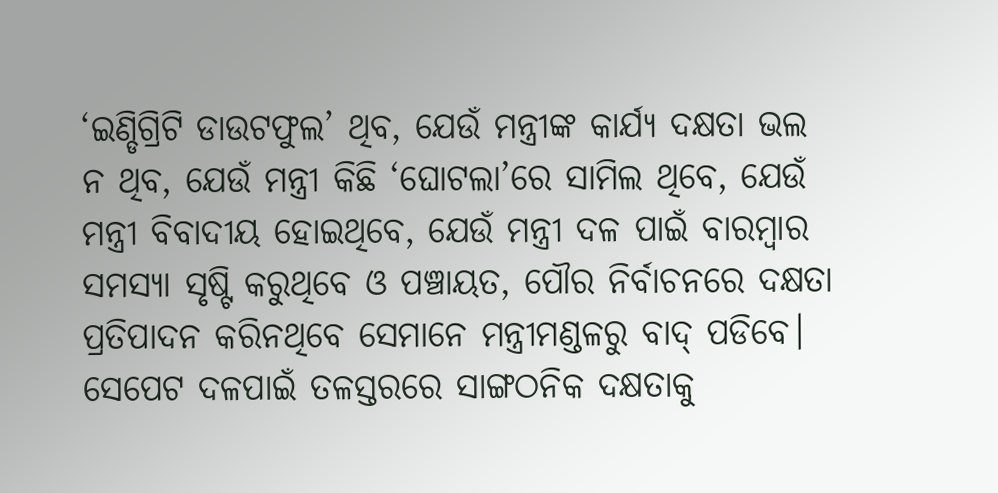‘ଇଣ୍ଡିଗ୍ରିଟି ଡାଉଟଫୁଲ’ ଥିବ, ଯେଉଁ ମନ୍ତ୍ରୀଙ୍କ କାର୍ଯ୍ୟ ଦକ୍ଷତା ଭଲ ନ ଥିବ, ଯେଉଁ ମନ୍ତ୍ରୀ କିଛି ‘ଘୋଟଲା’ରେ ସାମିଲ ଥିବେ, ଯେଉଁ ମନ୍ତ୍ରୀ ବିବାଦୀୟ ହୋଇଥିବେ, ଯେଉଁ ମନ୍ତ୍ରୀ ଦଳ ପାଇଁ ବାରମ୍ବାର ସମସ୍ୟା ସୃଷ୍ଟି କରୁଥିବେ ଓ ପଞ୍ଚାୟତ, ପୌର ନିର୍ବାଚନରେ ଦକ୍ଷତା ପ୍ରତିପାଦନ କରିନଥିବେ ସେମାନେ ମନ୍ତ୍ରୀମଣ୍ଡଳରୁ ବାଦ୍ ପଡିବେ।
ସେପେଟ ଦଳପାଇଁ ତଳସ୍ତରରେ ସାଙ୍ଗଠନିକ ଦକ୍ଷତାକୁ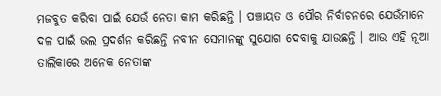ମଜବୁତ କରିବା ପାଇଁ ଯେଉଁ ନେତା କାମ କରିଛନ୍ତି । ପଞ୍ଚାୟତ ଓ ପୌର ନିର୍ବାଚନରେ ଯେଉଁମାନେ ଦଳ ପାଇଁ ଭଲ ପ୍ରଦର୍ଶନ କରିଛନ୍ତି ନବୀନ ସେମାନଙ୍କୁ ସୁଯୋଗ ଦେବାକୁ ଯାଉଛନ୍ତି । ଆଉ ଏହି ନୂଆ ତାଲିକାରେ ଅନେକ ନେତାଙ୍କ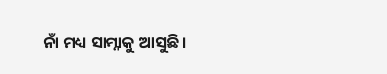ନାଁ ମଧ୍ୟ ସାମ୍ନାକୁ ଆସୁଛି ।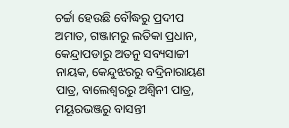ଚର୍ଚ୍ଚା ହେଉଛି ବୌଦ୍ଧରୁ ପ୍ରଦୀପ ଅମାତ, ଗଞ୍ଜାମରୁ ଲତିକା ପ୍ରଧାନ, କେନ୍ଦ୍ରାପଡାରୁ ଅତନୁ ସବ୍ୟସାଚ୍ଚୀ ନାୟକ, କେନ୍ଦୁଝରରୁ ବଦ୍ରିନାରାୟଣ ପାତ୍ର, ବାଲେଶ୍ୱରରୁ ଅଶ୍ୱିନୀ ପାତ୍ର, ମୟୂରଭଞ୍ଜରୁ ବାସନ୍ତୀ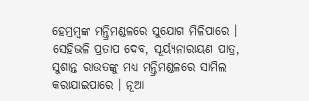ହେମ୍ରମ୍ବଙ୍କ ମନ୍ତ୍ରିମଣ୍ଡଳରେ ସୁଯୋଗ ମିଳିପାରେ । ସେହିଭଳି ପ୍ରତାପ ଦେବ, ସୂର୍ୟ୍ୟନାରାୟଣ ପାତ୍ର, ସୁଶାନ୍ତ ରାଉତଙ୍କୁ ମଧ୍ୟ ମନ୍ତ୍ରିମଣ୍ଡଳରେ ସାମିଲ କରାଯାଇପାରେ । ନୂଆ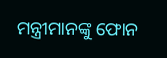ମନ୍ତ୍ରୀମାନଙ୍କୁ ଫୋନ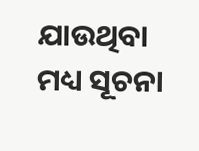ଯାଉଥିବା ମଧ୍ୟ ସୂଚନା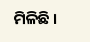ମିଳିଛି ।